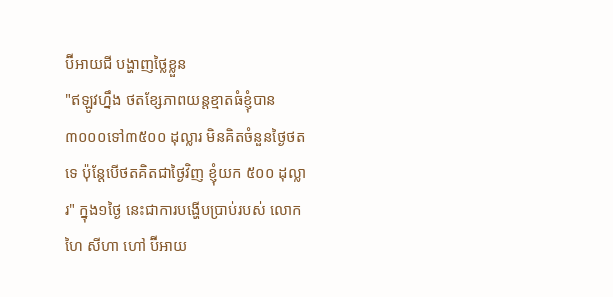ប៊ីអាយជី បង្ហាញថ្លៃខ្លួន
"ឥឡូវហ្នឹង ថតខ្សែភាពយន្តខ្មាតធំខ្ញុំបាន ៣០០០ទៅ៣៥០០ ដុល្លារ មិនគិតចំនួនថ្ងៃថតទេ ប៉ុន្តែបើថតគិតជាថ្ងៃវិញ ខ្ញុំយក ៥០០ ដុល្លារ" ក្នុង១ថ្ងៃ នេះជាការបង្ហើបប្រាប់របស់ លោក ហៃ សីហា ហៅ ប៊ីអាយ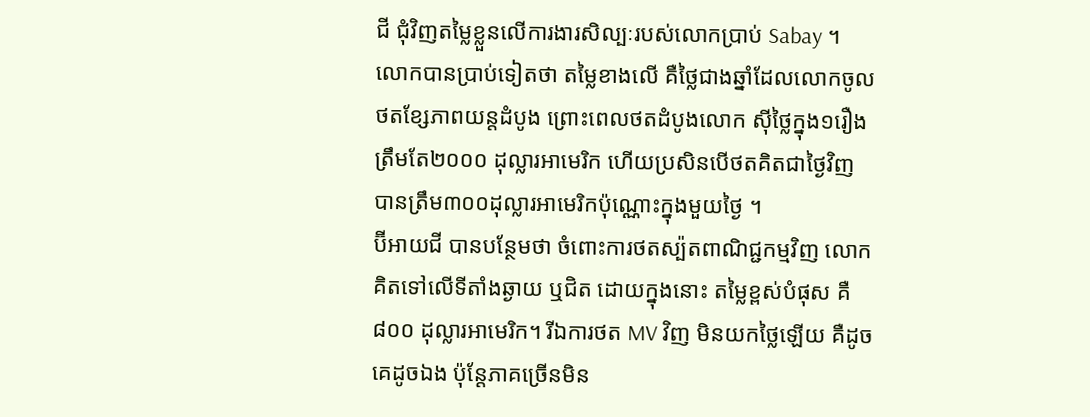ជី ជុំវិញតម្លៃខ្លួនលើការងារសិល្បៈរបស់លោកប្រាប់ Sabay ។
លោកបានប្រាប់ទៀតថា តម្លៃខាងលើ គឺថ្លៃជាងឆ្នាំដែលលោកចូលថតខ្សែភាពយន្តដំបូង ព្រោះពេលថតដំបូងលោក ស៊ីថ្លៃក្នុង១រឿង ត្រឹមតែ២០០០ ដុល្លារអាមេរិក ហើយប្រសិនបើថតគិតជាថ្ងៃវិញ បានត្រឹម៣០០ដុល្លារអាមេរិកប៉ុណ្ណោះក្នុងមួយថ្ងៃ ។
ប៊ីអាយជី បានបន្ថែមថា ចំពោះការថតស្ប៉តពាណិជ្ជកម្មវិញ លោកគិតទៅលើទីតាំងឆ្ងាយ ឬជិត ដោយក្នុងនោះ តម្លៃខ្ពស់បំផុស គឺ៨០០ ដុល្លារអាមេរិក។ រីឯការថត MV វិញ មិនយកថ្លៃឡើយ គឺដូចគេដូចឯង ប៉ុន្តែភាគច្រើនមិន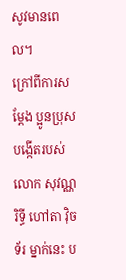សូវមានពេល។
ក្រៅពីការសម្ដែង ប្អូនប្រុសបង្កើតរបស់លោក សុវណ្ណ រិទ្ធី ហៅតា វ៉ិចទ័រ ម្នាក់នេះ ប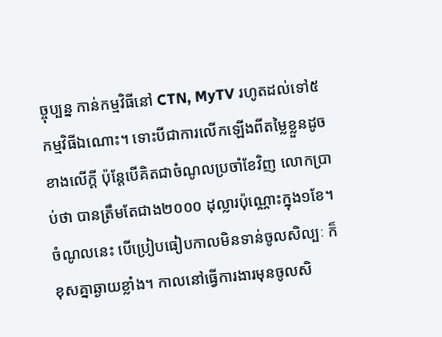ច្ចុប្បន្ន កាន់កម្មវិធីនៅ CTN, MyTV រហូតដល់ទៅ៥ កម្មវិធីឯណោះ។ ទោះបីជាការលើកឡើងពីតម្លៃខ្លួនដូចខាងលើក្ដី ប៉ុន្តែបើគិតជាចំណូលប្រចាំខែវិញ លោកប្រាប់ថា បានត្រឹមតែជាង២០០០ ដុល្លារប៉ុណ្ណោះក្នុង១ខែ។ ចំណូលនេះ បើប្រៀបធៀបកាលមិនទាន់ចូលសិល្បៈ ក៏ខុសគ្នាឆ្ងាយខ្លាំង។ កាលនៅធ្វើការងារមុនចូលសិ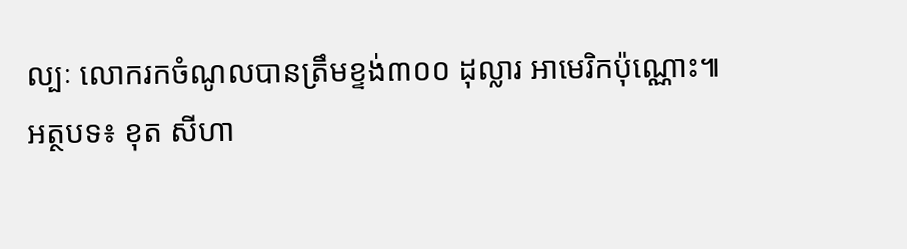ល្បៈ លោករកចំណូលបានត្រឹមខ្ទង់៣០០ ដុល្លារ អាមេរិកប៉ុណ្ណោះ៕
អត្ថបទ៖ ខុត សីហា